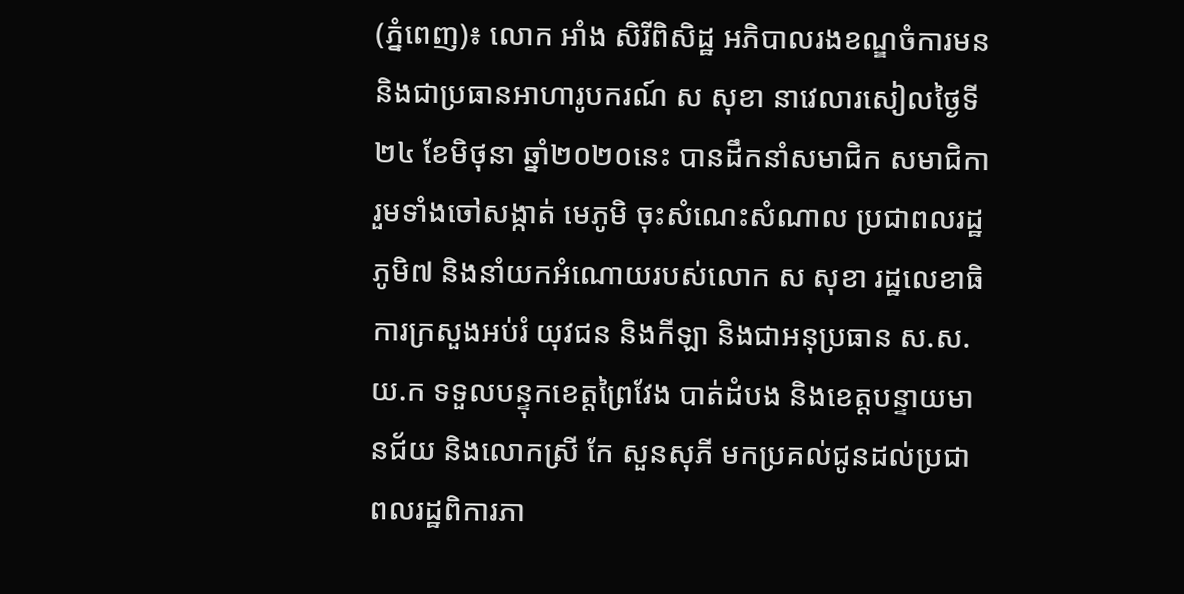(ភ្នំពេញ)៖ លោក អាំង សិរីពិសិដ្ឋ អភិបាលរងខណ្ឌចំការមន និងជាប្រធានអាហារូបករណ៍ ស សុខា នាវេលារសៀលថ្ងៃទី២៤ ខែមិថុនា ឆ្នាំ២០២០នេះ បានដឹកនាំសមាជិក សមាជិកា រួមទាំងចៅសង្កាត់ មេភូមិ ចុះសំណេះសំណាល ប្រជាពលរដ្ឋភូមិ៧ និងនាំយកអំណោយរបស់លោក ស សុខា រដ្ឋលេខាធិការក្រសួងអប់រំ យុវជន និងកីឡា និងជាអនុប្រធាន ស.ស.យ.ក ទទួលបន្ទុកខេត្តព្រៃវែង បាត់ដំបង និងខេត្តបន្ទាយមានជ័យ និងលោកស្រី កែ សួនសុភី មកប្រគល់ជូនដល់ប្រជាពលរដ្ឋពិការភា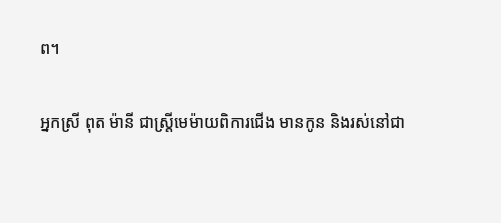ព។

អ្នកស្រី ពុត ម៉ានី ជាស្ត្រីមេម៉ាយពិការជើង មានកូន និងរស់នៅជា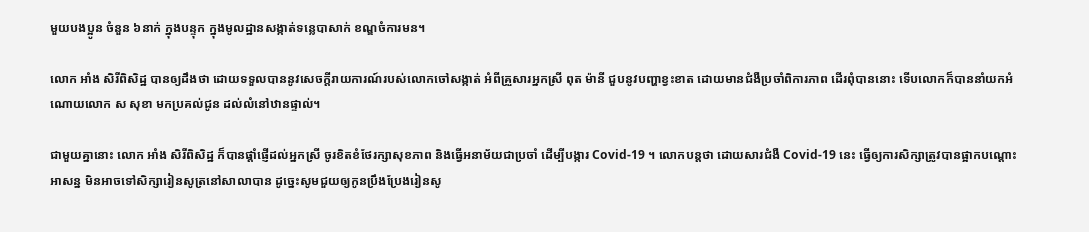មួយបងប្អូន ចំនួន ៦នាក់ ក្នុងបន្ទុក ក្នុងមូលដ្ឋានសង្កាត់ទន្លេបាសាក់ ខណ្ឌចំការមន។

លោក អាំង សិរីពិសិដ្ឋ បានឲ្យដឹងថា ដោយទទួលបាននូវសេចក្តីរាយការណ៍របស់លោកចៅសង្កាត់ អំពីគ្រួសារអ្នកស្រី ពុត ម៉ានី ជួបនូវបញ្ហាខ្វះខាត ដោយមានជំងឺប្រចាំពិការភាព ដើរពុំបាននោះ ទើបលោកក៏បាននាំយកអំណោយលោក ស សុខា មកប្រគល់ជូន ដល់លំនៅឋានផ្ទាល់។

ជាមួយគ្នានោះ លោក អាំង សិរីពិសិដ្ឋ ក៏បានផ្តាំផ្ញើដល់អ្នកស្រី ចូរខិតខំថែរក្សាសុខភាព និងធ្វើអនាម័យជាប្រចាំ ដើម្បីបង្ការ Covid-19 ។ លោកបន្តថា ដោយសារជំងឺ Covid-19 នេះ ធ្វើឲ្យការសិក្សាត្រូវបានផ្អាកបណ្តោះអាសន្ន មិនអាចទៅសិក្សារៀនសូត្រនៅសាលាបាន ដូច្នេះសូមជួយឲ្យកូនប្រឹងប្រែងរៀនសូ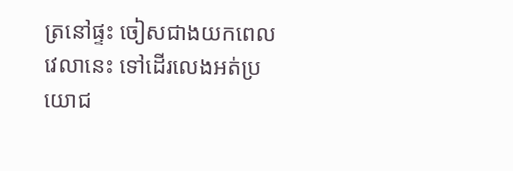ត្រនៅផ្ទះ ចៀសជាងយកពេលវេលានេះ ទៅដើរលេងអត់ប្រយោជ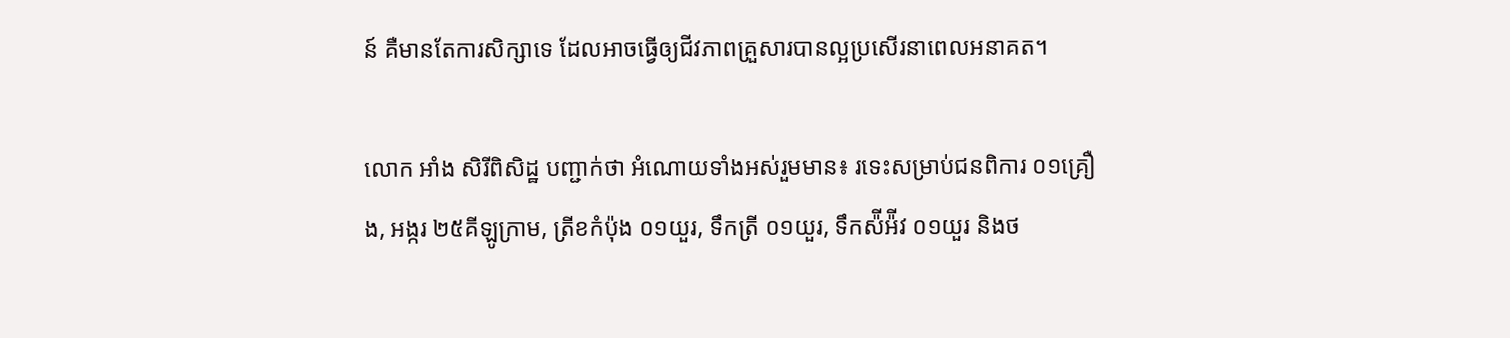ន៍ គឺមានតែការសិក្សាទេ ដែលអាចធ្វើឲ្យជីវភាពគ្រួសារបានល្អប្រសើរនាពេលអនាគត។

លោក អាំង សិរីពិសិដ្ឋ បញ្ជាក់ថា អំណោយទាំងអស់រួមមាន៖ រទេះសម្រាប់ជនពិការ ០១គ្រឿង, អង្ករ ២៥គីឡូក្រាម, ត្រីខកំប៉ុង ០១យួរ, ទឹកត្រី ០១យួរ, ទឹកស៉ីអ៉ីវ ០១យួរ និងថ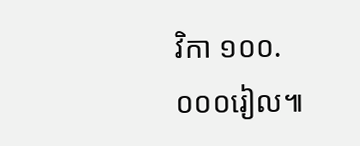វិកា ១០០.០០០រៀល៕